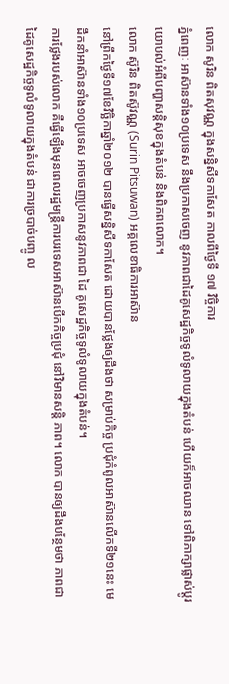លោក សូរិន ពិតសុវណ្ណ ក្នុងសន្និសីទកាសែត កាលពីថ្ងៃទី ១៧ វិច្ចិការ
ភ្នំពេញៈ អាស៊ានទាំង១០ប្រទេស នឹងប្រកាសចេញ នូវភាពជាដៃគូសេដ្ឋកិច្ចទូលំទូលាយក្នុងតំបន់ ហើយក៏អាចឈាន ទៅពិភាក្សាផ្លាស់ប្តូរយោបល់អំពីបញ្ហាសន្តិសុខក្នុងតំបន់ និងពិភពលោក។
លោក ស៊ូរិន ពិតស៊ូវណ្ណ (Surin Pitsuwan) អគ្គលេខាធិការអាស៊ាន
នៅព្រឹកថ្ងៃទី១៧ខែវិច្ឆិកាឆ្នាំ២០១២ បានធ្វើសន្និសីទកាសែត ដោយបានថ្លែងឲ្យដឹងថា សម្រាប់កិច្ច ប្រជុំកំពូលអាស៊ានលើកទី២១នេះ មេដឹកនាំអាស៊ានទាំង១០ប្រទេស អាចចេញប្រកាសនូវភាពជា ដៃ គូសេដ្ឋកិច្ចទូលំទូលាយក្នុងតំបន់។
ការថ្លែងរបស់លោក គឺធ្វើឡើងមុនពេលរដ្ឋមន្ត្រីការបរទេសអាស៊ានបើកកិច្ចប្រជុំ នៅវិមានសន្តិ ភាព។ លោក បានឲ្យដឹងបន្ថែមថា ភាពជាដៃគូសេដ្ឋកិច្ចទូលំទូលាយក្នុងតំបន់ ជាការច្របាច់បញ្ចូ ល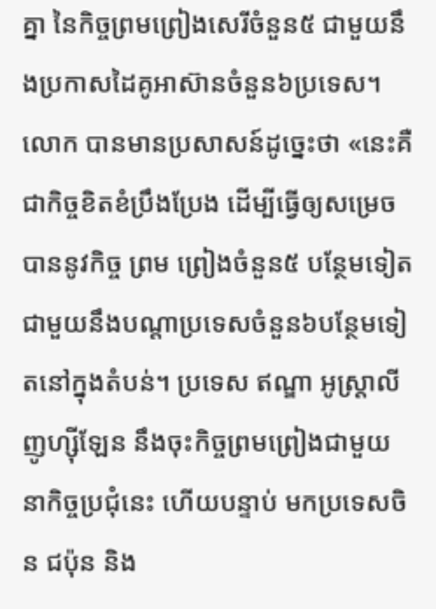គ្នា នៃកិច្ចព្រមព្រៀងសេរីចំនួន៥ ជាមួយនឹងប្រកាសដៃគូអាស៊ានចំនួន៦ប្រទេស។
លោក បានមានប្រសាសន៍ដូច្នេះថា «នេះគឺជាកិច្ចខិតខំប្រឹងប្រែង ដើម្បីធ្វើឲ្យសម្រេចបាននូវកិច្ច ព្រម ព្រៀងចំនួន៥ បន្ថែមទៀត ជាមួយនឹងបណ្តាប្រទេសចំនួន៦បន្ថែមទៀតនៅក្នុងតំបន់។ ប្រទេស ឥណ្ឌា អូស្ត្រាលី ញូហ្ស៊ីឡែន នឹងចុះកិច្ចព្រមព្រៀងជាមួយនាកិច្ចប្រជុំនេះ ហើយបន្ទាប់ មកប្រទេសចិន ជប៉ុន និង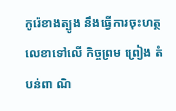កូរ៉េខាងត្បូង នឹងធ្វើការចុះហត្ថលេខាទៅលើ កិច្ចព្រម ព្រៀង តំបន់ពា ណិ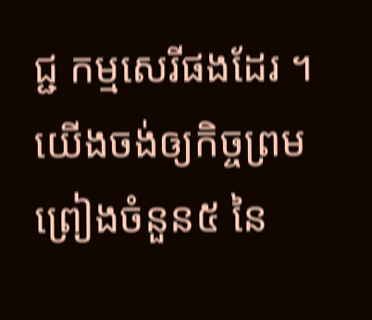ជ្ជ កម្មសេរីផងដែរ ។ យើងចង់ឲ្យកិច្ចព្រមព្រៀងចំនួន៥ នៃ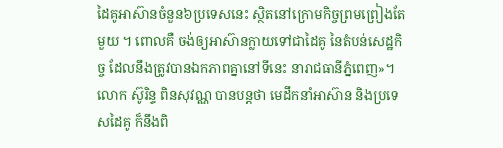ដៃគូអាស៊ានចំនួន៦ប្រទេសនេះ ស្ថិតនៅក្រោមកិច្ចព្រមព្រៀងតែមួយ ។ ពោលគឺ ចង់ឲ្យអាស៊ានក្លាយទៅជាដៃគូ នៃតំបន់សេដ្ឋកិច្ច ដែលនឹងត្រូវបានឯកភាពគ្នានៅទីនេះ នារាជធានីភ្នំពេញ»។
លោក ស៊ូរិន្ទ ពិនសុវណ្ណ បានបន្តថា មេដឹកនាំអាស៊ាន និងប្រទេសដៃគូ ក៏នឹងពិ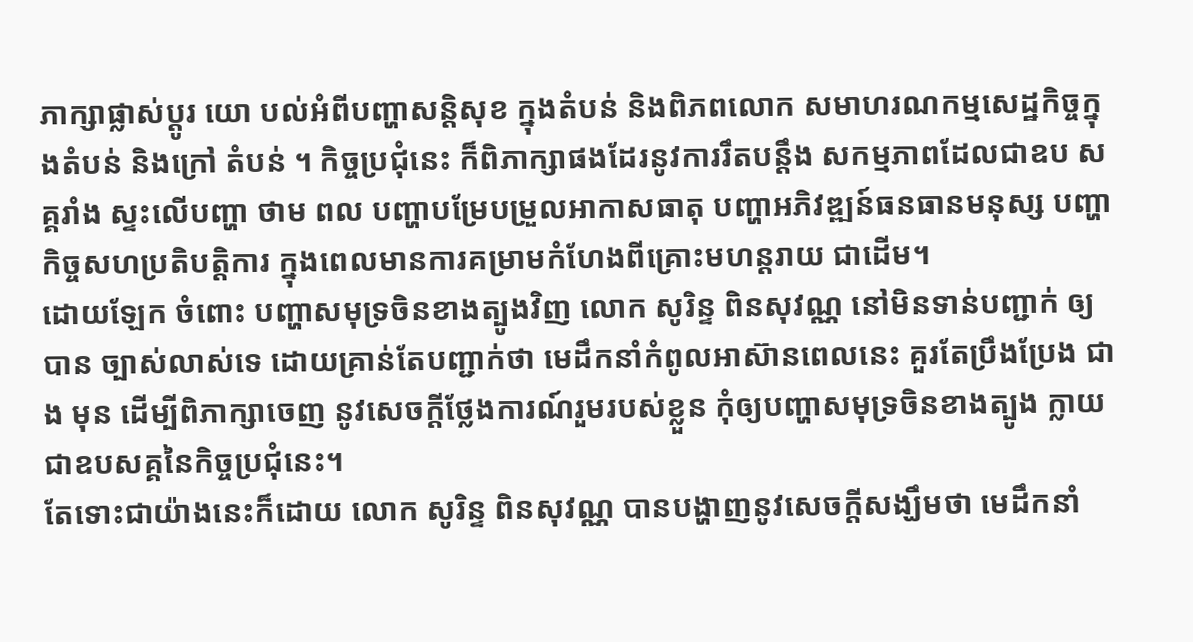ភាក្សាផ្លាស់ប្តូរ យោ បល់អំពីបញ្ហាសន្តិសុខ ក្នុងតំបន់ និងពិភពលោក សមាហរណកម្មសេដ្ឋកិច្ចក្នុងតំបន់ និងក្រៅ តំបន់ ។ កិច្ចប្រជុំនេះ ក៏ពិភាក្សាផងដែរនូវការរឹតបន្តឹង សកម្មភាពដែលជាឧប សគ្គរាំង ស្ទះលើបញ្ហា ថាម ពល បញ្ហាបម្រែបម្រួលអាកាសធាតុ បញ្ហាអភិវឌ្ឍន៍ធនធានមនុស្ស បញ្ហាកិច្ចសហប្រតិបត្តិការ ក្នុងពេលមានការគម្រាមកំហែងពីគ្រោះមហន្តរាយ ជាដើម។
ដោយឡែក ចំពោះ បញ្ហាសមុទ្រចិនខាងត្បូងវិញ លោក សូរិន្ទ ពិនសុវណ្ណ នៅមិនទាន់បញ្ជាក់ ឲ្យ បាន ច្បាស់លាស់ទេ ដោយគ្រាន់តែបញ្ជាក់ថា មេដឹកនាំកំពូលអាស៊ានពេលនេះ គួរតែប្រឹងប្រែង ជាង មុន ដើម្បីពិភាក្សាចេញ នូវសេចក្តីថ្លែងការណ៍រួមរបស់ខ្លួន កុំឲ្យបញ្ហាសមុទ្រចិនខាងត្បូង ក្លាយជាឧបសគ្គនៃកិច្ចប្រជុំនេះ។
តែទោះជាយ៉ាងនេះក៏ដោយ លោក សូរិន្ទ ពិនសុវណ្ណ បានបង្ហាញនូវសេចក្តីសង្ឃឹមថា មេដឹកនាំ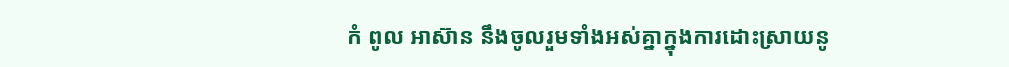កំ ពូល អាស៊ាន នឹងចូលរួមទាំងអស់គ្នាក្នុងការដោះស្រាយនូ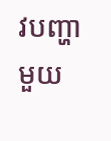វបញ្ហាមួយ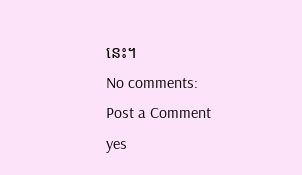នេះ។
No comments:
Post a Comment
yes